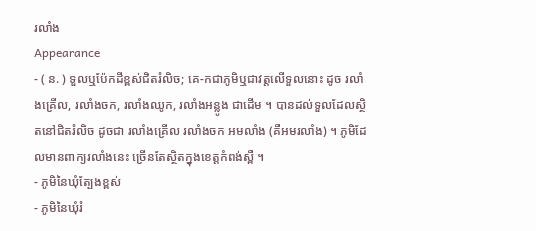រលាំង
Appearance
- ( ន. ) ទួលឬប៉ែកដីខ្ពស់ជិតរំលិច; គេ-កជាភូមិឬជាវត្តលើទួលនោះ ដូច រលាំងគ្រើល, រលាំងចក, រលាំងឈូក, រលាំងអន្លូង ជាដើម ។ បានដល់ទួលដែលស្ថិតនៅជិតរំលិច ដូចជា រលាំងគ្រើល រលាំងចក អមលាំង (គឺអមរលាំង) ។ ភូមិដែលមានពាក្យរលាំងនេះ ច្រើនតែស្ថិតក្នុងខេត្តកំពង់ស្ពឺ ។
- ភូមិនៃឃុំត្បែងខ្ពស់
- ភូមិនៃឃុំរំ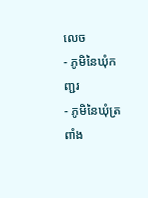លេច
- ភូមិនៃឃុំកញ្ជរ
- ភូមិនៃឃុំត្រពាំង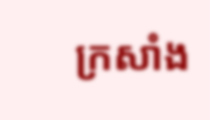ក្រសាំង